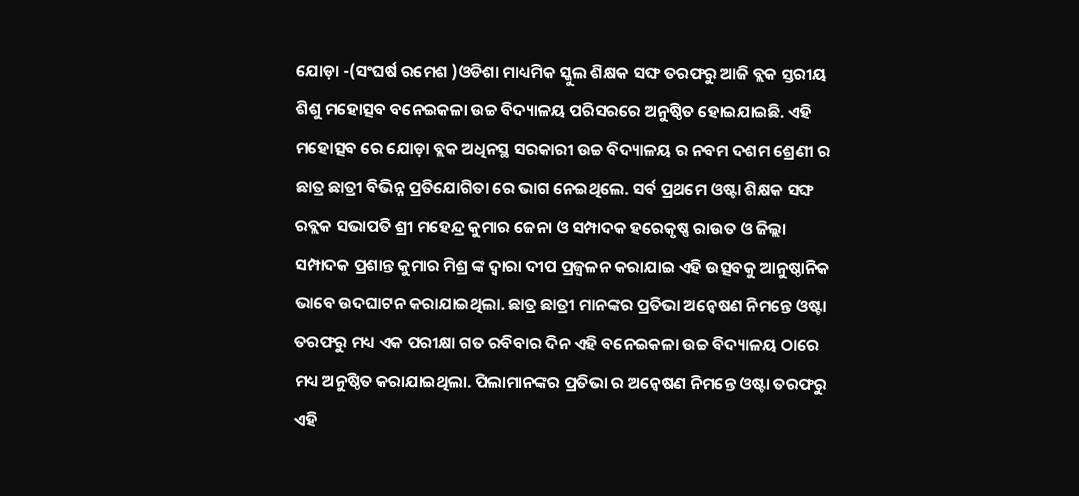ଯୋଡ଼ା -(ସଂଘର୍ଷ ରମେଶ )ଓଡିଶା ମାଧ୍ୟମିକ ସ୍କୁଲ ଶିକ୍ଷକ ସଙ୍ଘ ତରଫରୁ ଆଜି ବ୍ଲକ ସ୍ତରୀୟ ଶିଶୁ ମହୋତ୍ସବ ବନେଇକଳା ଉଚ୍ଚ ବିଦ୍ୟାଳୟ ପରିସରରେ ଅନୁଷ୍ଠିତ ହୋଇଯାଇଛି. ଏହି ମହୋତ୍ସବ ରେ ଯୋଡ଼ା ବ୍ଲକ ଅଧିନସ୍ଥ ସରକାରୀ ଉଚ୍ଚ ବିଦ୍ୟାଳୟ ର ନବମ ଦଶମ ଶ୍ରେଣୀ ର ଛାତ୍ର ଛାତ୍ରୀ ବିଭିନ୍ନ ପ୍ରତିଯୋଗିତା ରେ ଭାଗ ନେଇଥିଲେ. ସର୍ବ ପ୍ରଥମେ ଓଷ୍ଟା ଶିକ୍ଷକ ସଙ୍ଘ ରବ୍ଲକ ସଭାପତି ଶ୍ରୀ ମହେନ୍ଦ୍ର କୁମାର ଜେନା ଓ ସମ୍ପାଦକ ହରେକୃଷ୍ଣ ରାଉତ ଓ ଜିଲ୍ଲା ସମ୍ପାଦକ ପ୍ରଶାନ୍ତ କୁମାର ମିଶ୍ର ଙ୍କ ଦ୍ୱାରା ଦୀପ ପ୍ରଜ୍ଵଳନ କରାଯାଇ ଏହି ଉତ୍ସବକୁ ଆନୁଷ୍ଠାନିକ ଭାବେ ଉଦଘାଟନ କରାଯାଇଥିଲା. ଛାତ୍ର ଛାତ୍ରୀ ମାନଙ୍କର ପ୍ରତିଭା ଅନ୍ୱେଷଣ ନିମନ୍ତେ ଓଷ୍ଟା ତରଫରୁ ମଧ୍ୟ ଏକ ପରୀକ୍ଷା ଗତ ରବିବାର ଦିନ ଏହି ବନେଇକଳା ଉଚ୍ଚ ବିଦ୍ୟାଳୟ ଠାରେ ମଧ୍ୟ ଅନୁଷ୍ଠିତ କରାଯାଇଥିଲା. ପିଲାମାନଙ୍କର ପ୍ରତିଭା ର ଅନ୍ୱେଷଣ ନିମନ୍ତେ ଓଷ୍ଟା ତରଫରୁ ଏହି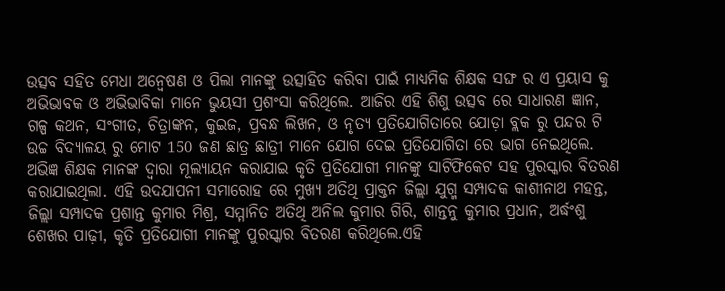ଉତ୍ସବ ସହିତ ମେଧା ଅନ୍ୱେଷଣ ଓ ପିଲା ମାନଙ୍କୁ ଉତ୍ସାହିତ କରିବା ପାଇଁ ମାଧ୍ୟମିକ ଶିକ୍ଷକ ସଙ୍ଘ ର ଏ ପ୍ରୟାସ କୁ ଅଭିଭାବକ ଓ ଅଭିଭାବିକା ମାନେ ଭୁୟସୀ ପ୍ରଶଂସା କରିଥିଲେ. ଆଜିର ଏହି ଶିଶୁ ଉତ୍ସବ ରେ ସାଧାରଣ ଜ୍ଞାନ, ଗଳ୍ପ କଥନ, ସଂଗୀତ, ଚିତ୍ରାଙ୍କନ, କୁଇଜ, ପ୍ରବନ୍ଧ ଲିଖନ, ଓ ନୃତ୍ୟ ପ୍ରତିଯୋଗିତାରେ ଯୋଡ଼ା ବ୍ଲକ ରୁ ପନ୍ଦର ଟି ଉଚ୍ଚ ବିଦ୍ୟାଳୟ ରୁ ମୋଟ 150 ଜଣ ଛାତ୍ର ଛାତ୍ରୀ ମାନେ ଯୋଗ ଦେଇ ପ୍ରତିଯୋଗିତା ରେ ଭାଗ ନେଇଥିଲେ. ଅଭିଜ୍ଞ ଶିକ୍ଷକ ମାନଙ୍କ ଦ୍ୱାରା ମୂଲ୍ୟାୟନ କରାଯାଇ କୃତି ପ୍ରତିଯୋଗୀ ମାନଙ୍କୁ ସାଟିଫିକେଟ ସହ ପୁରସ୍କାର ବିତରଣ କରାଯାଇଥିଲା. ଏହି ଉଦଯାପନୀ ସମାରୋହ ରେ ମୁଖ୍ୟ ଅତିଥି ପ୍ରାକ୍ତନ ଜିଲ୍ଲା ଯୁଗ୍ମ ସମ୍ପାଦକ କାଶୀନାଥ ମହନ୍ତ, ଜିଲ୍ଲା ସମ୍ପାଦକ ପ୍ରଶାନ୍ତ କୁମାର ମିଶ୍ର, ସମ୍ମାନିତ ଅତିଥି ଅନିଲ କୁମାର ଗିରି, ଶାନ୍ତନୁ କୁମାର ପ୍ରଧାନ, ଅର୍ଦ୍ଧଂଶୁ ଶେଖର ପାଢ଼ୀ, କୃତି ପ୍ରତିଯୋଗୀ ମାନଙ୍କୁ ପୁରସ୍କାର ବିତରଣ କରିଥିଲେ.ଏହି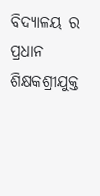ବିଦ୍ୟାଳୟ ର ପ୍ରଧାନ ଶିକ୍ଷକଶ୍ରୀଯୁକ୍ତ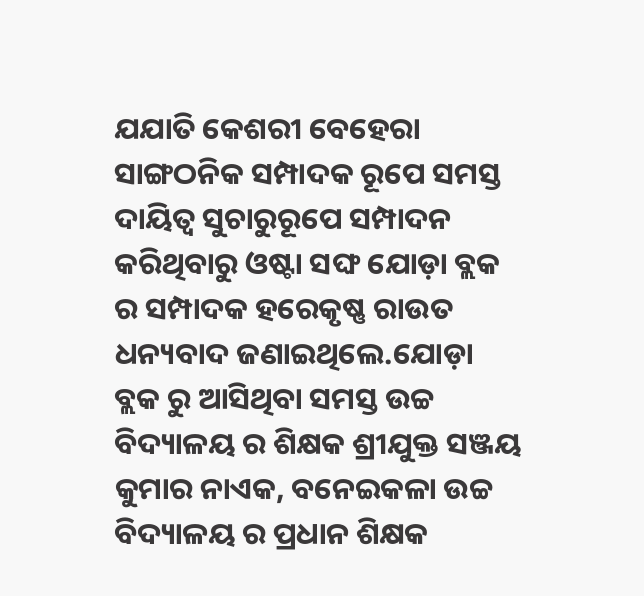ଯଯାତି କେଶରୀ ବେହେରା ସାଙ୍ଗଠନିକ ସମ୍ପାଦକ ରୂପେ ସମସ୍ତ ଦାୟିତ୍ୱ ସୁଚାରୁରୂପେ ସମ୍ପାଦନ କରିଥିବାରୁ ଓଷ୍ଟା ସଙ୍ଘ ଯୋଡ଼ା ବ୍ଲକ ର ସମ୍ପାଦକ ହରେକୃଷ୍ଣ ରାଉତ ଧନ୍ୟବାଦ ଜଣାଇଥିଲେ.ଯୋଡ଼ା ବ୍ଲକ ରୁ ଆସିଥିବା ସମସ୍ତ ଉଚ୍ଚ ବିଦ୍ୟାଳୟ ର ଶିକ୍ଷକ ଶ୍ରୀଯୁକ୍ତ ସଞ୍ଜୟ କୁମାର ନାଏକ, ବନେଇକଳା ଉଚ୍ଚ ବିଦ୍ୟାଳୟ ର ପ୍ରଧାନ ଶିକ୍ଷକ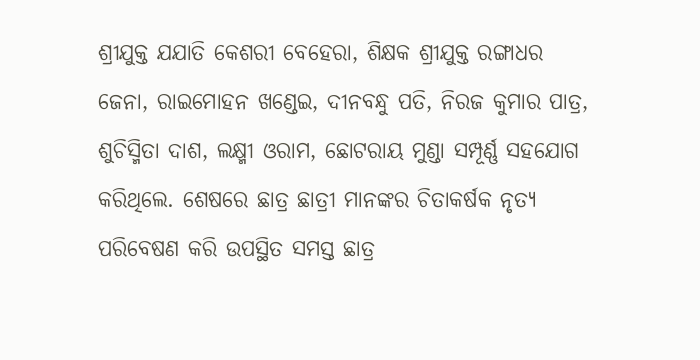ଶ୍ରୀଯୁକ୍ତ ଯଯାତି କେଶରୀ ବେହେରା, ଶିକ୍ଷକ ଶ୍ରୀଯୁକ୍ତ ରଙ୍ଗାଧର ଜେନା, ରାଇମୋହନ ଖଣ୍ଡେଇ, ଦୀନବନ୍ଧୁ ପତି, ନିରଜ କୁମାର ପାତ୍ର, ଶୁଚିସ୍ମିତା ଦାଶ, ଲକ୍ଷ୍ମୀ ଓରାମ, ଛୋଟରାୟ ମୁଣ୍ଡା ସମ୍ପୂର୍ଣ୍ଣ ସହଯୋଗ କରିଥିଲେ. ଶେଷରେ ଛାତ୍ର ଛାତ୍ରୀ ମାନଙ୍କର ଚିତାକର୍ଷକ ନୃତ୍ୟ ପରିବେଷଣ କରି ଉପସ୍ଥିତ ସମସ୍ତ ଛାତ୍ର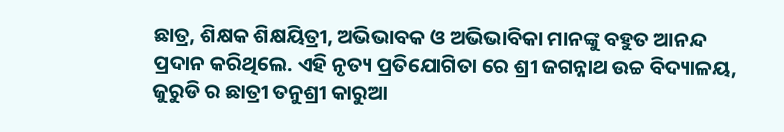ଛାତ୍ର, ଶିକ୍ଷକ ଶିକ୍ଷୟିତ୍ରୀ, ଅଭିଭାବକ ଓ ଅଭିଭାବିକା ମାନଙ୍କୁ ବହୁତ ଆନନ୍ଦ ପ୍ରଦାନ କରିଥିଲେ. ଏହି ନୃତ୍ୟ ପ୍ରତିଯୋଗିତା ରେ ଶ୍ରୀ ଜଗନ୍ନାଥ ଉଚ୍ଚ ବିଦ୍ୟାଳୟ, ଜୁରୁଡି ର ଛାତ୍ରୀ ତନୁଶ୍ରୀ କାରୁଆ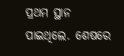ପ୍ରଥମ ସ୍ଥାନ ପାଇଥିଲେ. ଶେଷରେ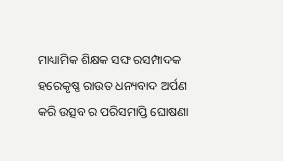ମାଧ୍ୟାମିକ ଶିକ୍ଷକ ସଙ୍ଘ ରସମ୍ପାଦକ ହରେକୃଷ୍ଣ ରାଉତ ଧନ୍ୟବାଦ ଅର୍ପଣ କରି ଉତ୍ସବ ର ପରିସମାପ୍ତି ଘୋଷଣା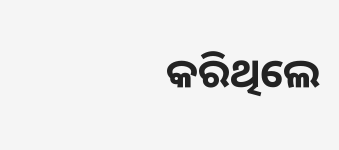କରିଥିଲେ